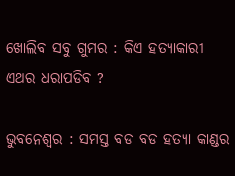ଖୋଲିବ ସବୁ ଗୁମର : କିଏ ହତ୍ୟାକାରୀ ଏଥର ଧରାପଡିବ ?

ଭୁବନେଶ୍ୱର : ସମସ୍ତ ବଡ ବଡ ହତ୍ୟା କାଣ୍ଡର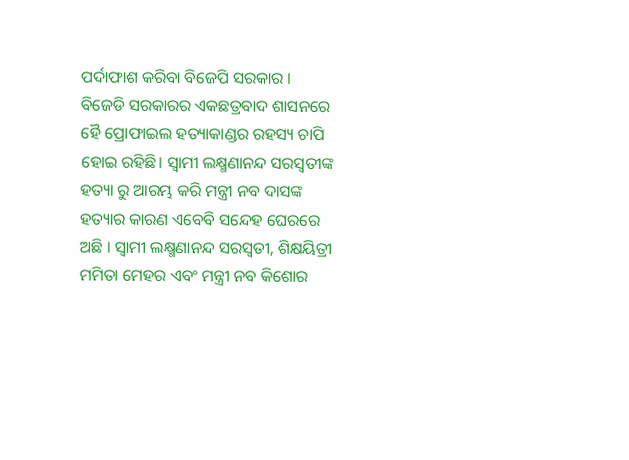ପର୍ଦାଫାଶ କରିବା ବିଜେପି ସରକାର । ବିଜେଡି ସରକାରର ଏକଛତ୍ରବାଦ ଶାସନରେ ହୈ ପ୍ରୋଫାଇଲ ହତ୍ୟାକାଣ୍ଡର ରହସ୍ୟ ଚାପି ହୋଇ ରହିଛି। ସ୍ୱାମୀ ଲକ୍ଷ୍ମଣାନନ୍ଦ ସରସ୍ୱତୀଙ୍କ ହତ୍ୟା ରୁ ଆରମ୍ଭ କରି ମନ୍ତ୍ରୀ ନବ ଦାସଙ୍କ ହତ୍ୟାର କାରଣ ଏବେବି ସନ୍ଦେହ ଘେରରେ ଅଛି । ସ୍ୱାମୀ ଲକ୍ଷ୍ମଣାନନ୍ଦ ସରସ୍ୱତୀ, ଶିକ୍ଷୟିତ୍ରୀ ମମିତା ମେହର ଏବଂ ମନ୍ତ୍ରୀ ନବ କିଶୋର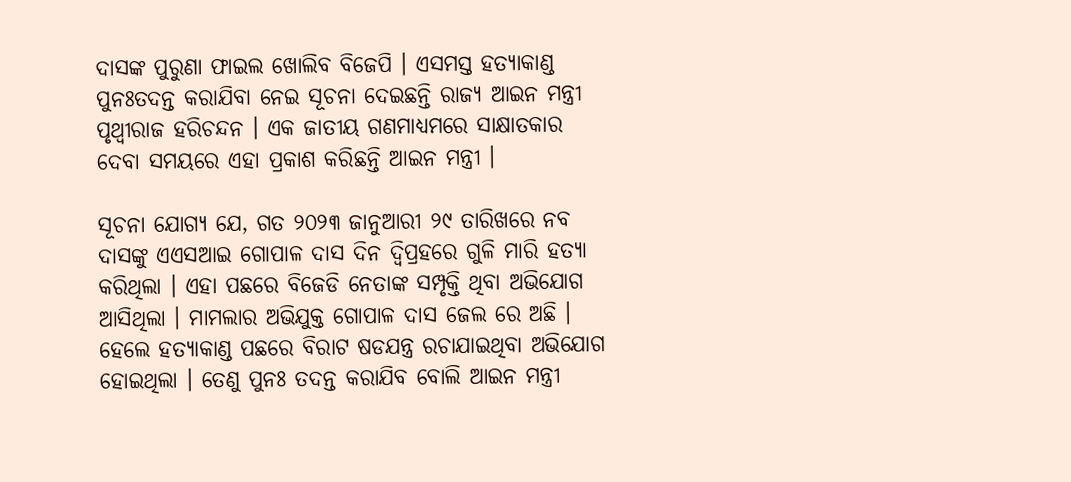ଦାସଙ୍କ ପୁରୁଣା ଫାଇଲ ଖୋଲିବ ବିଜେପି । ଏସମସ୍ତ ହତ୍ୟାକାଣ୍ଡ ପୁନଃତଦନ୍ତ କରାଯିବା ନେଇ ସୂଚନା ଦେଇଛନ୍ତି ରାଜ୍ୟ ଆଇନ ମନ୍ତ୍ରୀ ପୃଥ୍ୱୀରାଜ ହରିଚନ୍ଦନ । ଏକ ଜାତୀୟ ଗଣମାଧ୍ୟମରେ ସାକ୍ଷାତକାର ଦେବା ସମୟରେ ଏହା ପ୍ରକାଶ କରିଛନ୍ତି ଆଇନ ମନ୍ତ୍ରୀ ।

ସୂଚନା ଯୋଗ୍ୟ ଯେ, ଗତ ୨୦୨୩ ଜାନୁଆରୀ ୨୯ ତାରିଖରେ ନବ ଦାସଙ୍କୁ ଏଏସଆଇ ଗୋପାଳ ଦାସ ଦିନ ଦ୍ଵିପ୍ରହରେ ଗୁଳି ମାରି ହତ୍ୟା କରିଥିଲା । ଏହା ପଛରେ ବିଜେଡି ନେତାଙ୍କ ସମ୍ପୃକ୍ତି ଥିବା ଅଭିଯୋଗ ଆସିଥିଲା । ମାମଲାର ଅଭିଯୁକ୍ତ ଗୋପାଳ ଦାସ ଜେଲ ରେ ଅଛି । ହେଲେ ହତ୍ୟାକାଣ୍ଡ ପଛରେ ବିରାଟ ଷଡଯନ୍ତ୍ର ରଚାଯାଇଥିବା ଅଭିଯୋଗ ହୋଇଥିଲା । ତେଣୁ ପୁନଃ ତଦନ୍ତ କରାଯିବ ବୋଲି ଆଇନ ମନ୍ତ୍ରୀ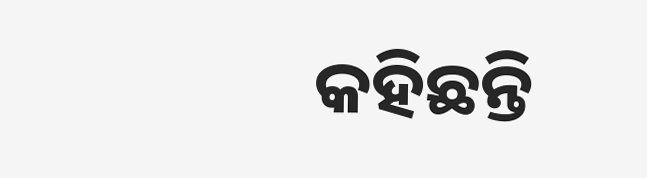କହିଛନ୍ତି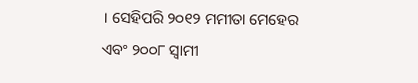। ସେହିପରି ୨୦୧୨ ମମୀତା ମେହେର ଏବଂ ୨୦୦୮ ସ୍ୱାମୀ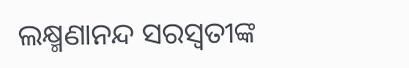ଲକ୍ଷ୍ମଣାନନ୍ଦ ସରସ୍ୱତୀଙ୍କ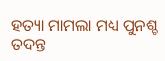ହତ୍ୟା ମାମଲା ମଧ୍ୟ ପୁନଶ୍ଚ ତଦନ୍ତ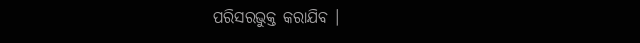ପରିସରଭୁକ୍ତ କରାଯିବ ।